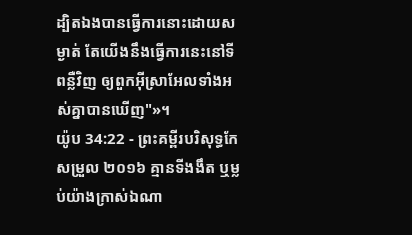ដ្បិតឯងបានធ្វើការនោះដោយសម្ងាត់ តែយើងនឹងធ្វើការនេះនៅទីពន្លឺវិញ ឲ្យពួកអ៊ីស្រាអែលទាំងអស់គ្នាបានឃើញ"»។
យ៉ូប 34:22 - ព្រះគម្ពីរបរិសុទ្ធកែសម្រួល ២០១៦ គ្មានទីងងឹត ឬម្លប់យ៉ាងក្រាស់ឯណា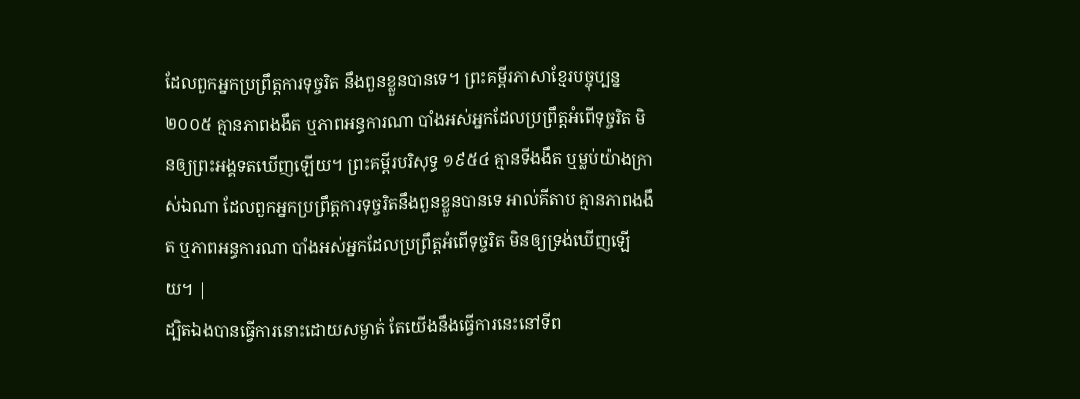ដែលពួកអ្នកប្រព្រឹត្តការទុច្ចរិត នឹងពួនខ្លួនបានទេ។ ព្រះគម្ពីរភាសាខ្មែរបច្ចុប្បន្ន ២០០៥ គ្មានភាពងងឹត ឬភាពអន្ធការណា បាំងអស់អ្នកដែលប្រព្រឹត្តអំពើទុច្ចរិត មិនឲ្យព្រះអង្គទតឃើញឡើយ។ ព្រះគម្ពីរបរិសុទ្ធ ១៩៥៤ គ្មានទីងងឹត ឬម្លប់យ៉ាងក្រាស់ឯណា ដែលពួកអ្នកប្រព្រឹត្តការទុច្ចរិតនឹងពួនខ្លួនបានទេ អាល់គីតាប គ្មានភាពងងឹត ឬភាពអន្ធការណា បាំងអស់អ្នកដែលប្រព្រឹត្តអំពើទុច្ចរិត មិនឲ្យទ្រង់ឃើញឡើយ។ |
ដ្បិតឯងបានធ្វើការនោះដោយសម្ងាត់ តែយើងនឹងធ្វើការនេះនៅទីព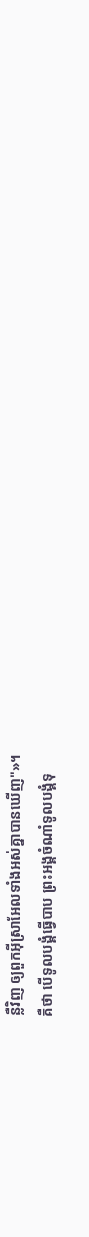ន្លឺវិញ ឲ្យពួកអ៊ីស្រាអែលទាំងអស់គ្នាបានឃើញ"»។
គឺថា បើទូលបង្គំធ្វើបាប ព្រះអង្គចំណាំទូលបង្គំទុ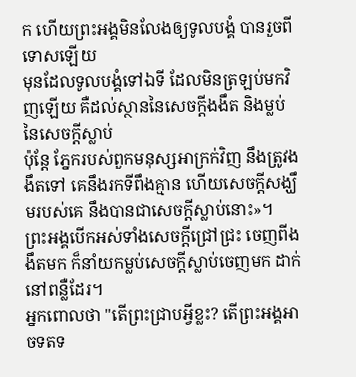ក ហើយព្រះអង្គមិនលែងឲ្យទូលបង្គំ បានរួចពីទោសឡើយ
មុនដែលទូលបង្គំទៅឯទី ដែលមិនត្រឡប់មកវិញឡើយ គឺដល់ស្ថាននៃសេចក្ដីងងឹត និងម្លប់នៃសេចក្ដីស្លាប់
ប៉ុន្តែ ភ្នែករបស់ពួកមនុស្សអាក្រក់វិញ នឹងត្រូវងងឹតទៅ គេនឹងរកទីពឹងគ្មាន ហើយសេចក្ដីសង្ឃឹមរបស់គេ នឹងបានជាសេចក្ដីស្លាប់នោះ»។
ព្រះអង្គបើកអស់ទាំងសេចក្ដីជ្រៅជ្រះ ចេញពីងងឹតមក ក៏នាំយកម្លប់សេចក្ដីស្លាប់ចេញមក ដាក់នៅពន្លឺដែរ។
អ្នកពោលថា "តើព្រះជ្រាបអ្វីខ្លះ? តើព្រះអង្គអាចទតទ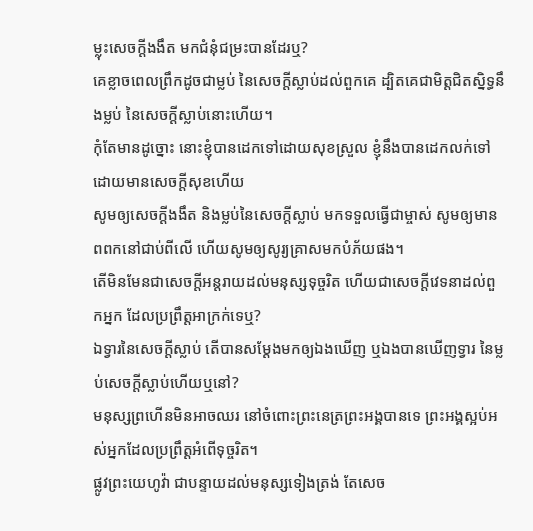ម្លុះសេចក្ដីងងឹត មកជំនុំជម្រះបានដែរឬ?
គេខ្លាចពេលព្រឹកដូចជាម្លប់ នៃសេចក្ដីស្លាប់ដល់ពួកគេ ដ្បិតគេជាមិត្តជិតស្និទ្ធនឹងម្លប់ នៃសេចក្ដីស្លាប់នោះហើយ។
កុំតែមានដូច្នោះ នោះខ្ញុំបានដេកទៅដោយសុខស្រួល ខ្ញុំនឹងបានដេកលក់ទៅ ដោយមានសេចក្ដីសុខហើយ
សូមឲ្យសេចក្ដីងងឹត និងម្លប់នៃសេចក្ដីស្លាប់ មកទទួលធ្វើជាម្ចាស់ សូមឲ្យមានពពកនៅជាប់ពីលើ ហើយសូមឲ្យសូរ្យគ្រាសមកបំភ័យផង។
តើមិនមែនជាសេចក្ដីអន្តរាយដល់មនុស្សទុច្ចរិត ហើយជាសេចក្ដីវេទនាដល់ពួកអ្នក ដែលប្រព្រឹត្តអាក្រក់ទេឬ?
ឯទ្វារនៃសេចក្ដីស្លាប់ តើបានសម្ដែងមកឲ្យឯងឃើញ ឬឯងបានឃើញទ្វារ នៃម្លប់សេចក្ដីស្លាប់ហើយឬនៅ?
មនុស្សព្រហើនមិនអាចឈរ នៅចំពោះព្រះនេត្រព្រះអង្គបានទេ ព្រះអង្គស្អប់អស់អ្នកដែលប្រព្រឹត្តអំពើទុច្ចរិត។
ផ្លូវព្រះយេហូវ៉ា ជាបន្ទាយដល់មនុស្សទៀងត្រង់ តែសេច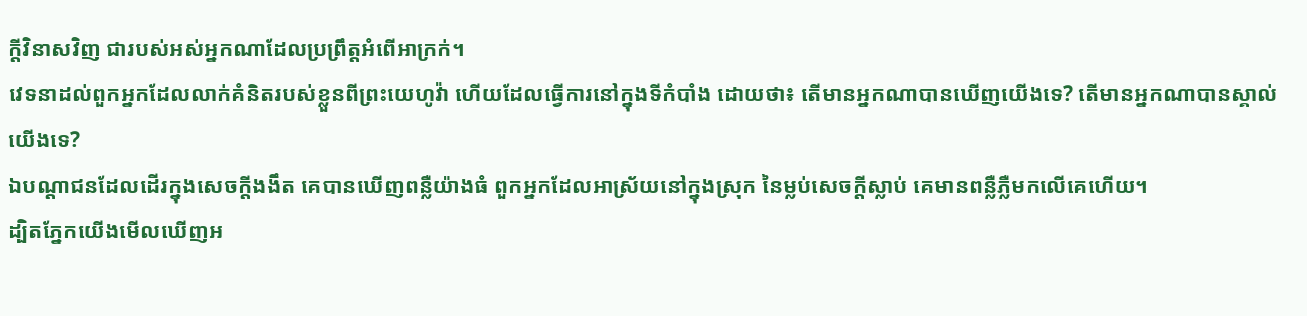ក្ដីវិនាសវិញ ជារបស់អស់អ្នកណាដែលប្រព្រឹត្តអំពើអាក្រក់។
វេទនាដល់ពួកអ្នកដែលលាក់គំនិតរបស់ខ្លួនពីព្រះយេហូវ៉ា ហើយដែលធ្វើការនៅក្នុងទីកំបាំង ដោយថា៖ តើមានអ្នកណាបានឃើញយើងទេ? តើមានអ្នកណាបានស្គាល់យើងទេ?
ឯបណ្ដាជនដែលដើរក្នុងសេចក្ដីងងឹត គេបានឃើញពន្លឺយ៉ាងធំ ពួកអ្នកដែលអាស្រ័យនៅក្នុងស្រុក នៃម្លប់សេចក្ដីស្លាប់ គេមានពន្លឺភ្លឺមកលើគេហើយ។
ដ្បិតភ្នែកយើងមើលឃើញអ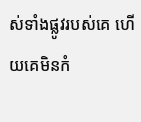ស់ទាំងផ្លូវរបស់គេ ហើយគេមិនកំ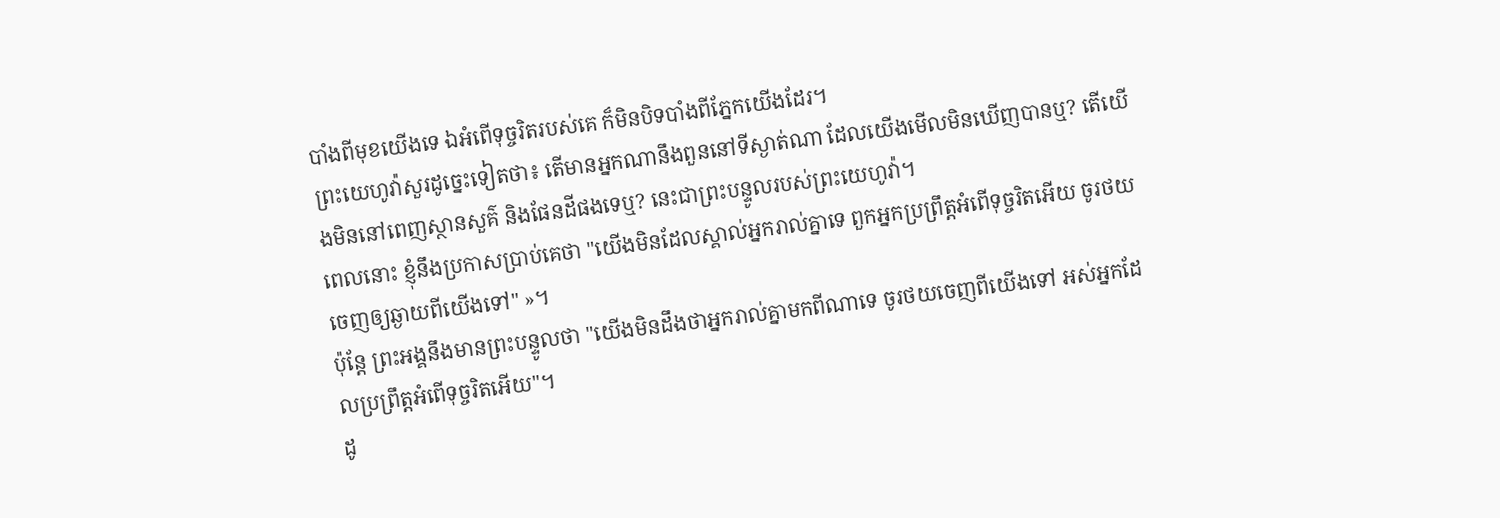បាំងពីមុខយើងទេ ឯអំពើទុច្ចរិតរបស់គេ ក៏មិនបិទបាំងពីភ្នែកយើងដែរ។
ព្រះយេហូវ៉ាសួរដូច្នេះទៀតថា៖ តើមានអ្នកណានឹងពួននៅទីស្ងាត់ណា ដែលយើងមើលមិនឃើញបានឬ? តើយើងមិននៅពេញស្ថានសួគ៌ និងផែនដីផងទេឬ? នេះជាព្រះបន្ទូលរបស់ព្រះយេហូវ៉ា។
ពេលនោះ ខ្ញុំនឹងប្រកាសប្រាប់គេថា "យើងមិនដែលស្គាល់អ្នករាល់គ្នាទេ ពួកអ្នកប្រព្រឹត្តអំពើទុច្ចរិតអើយ ចូរថយចេញឲ្យឆ្ងាយពីយើងទៅ" »។
ប៉ុន្តែ ព្រះអង្គនឹងមានព្រះបន្ទូលថា "យើងមិនដឹងថាអ្នករាល់គ្នាមកពីណាទេ ចូរថយចេញពីយើងទៅ អស់អ្នកដែលប្រព្រឹត្តអំពើទុច្ចរិតអើយ"។
ដូ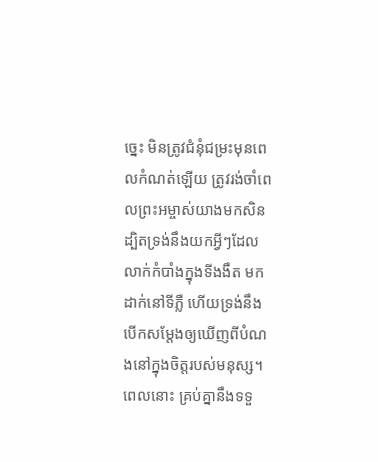ច្នេះ មិនត្រូវជំនុំជម្រះមុនពេលកំណត់ឡើយ ត្រូវរង់ចាំពេលព្រះអម្ចាស់យាងមកសិន ដ្បិតទ្រង់នឹងយកអ្វីៗដែលលាក់កំបាំងក្នុងទីងងឹត មកដាក់នៅទីភ្លឺ ហើយទ្រង់នឹងបើកសម្ដែងឲ្យឃើញពីបំណងនៅក្នុងចិត្តរបស់មនុស្ស។ ពេលនោះ គ្រប់គ្នានឹងទទួ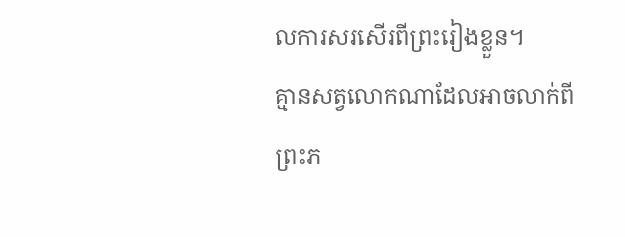លការសរសើរពីព្រះរៀងខ្លួន។
គ្មានសត្វលោកណាដែលអាចលាក់ពីព្រះភ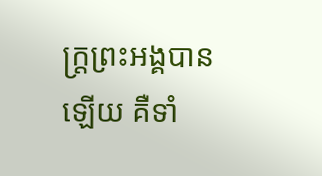ក្ត្រព្រះអង្គបានឡើយ គឺទាំ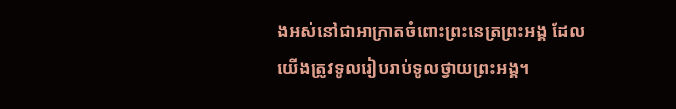ងអស់នៅជាអាក្រាតចំពោះព្រះនេត្រព្រះអង្គ ដែលយើងត្រូវទូលរៀបរាប់ទូលថ្វាយព្រះអង្គ។